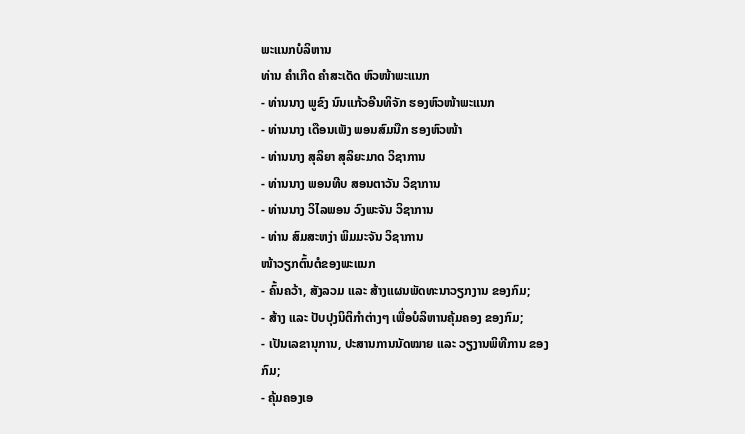ພະແນກບໍລິຫານ
ທ່ານ ຄຳເກີດ ຄຳສະເດັດ ຫົວໜ້າພະແນກ
- ທ່ານນາງ ພູຂົງ ນົນແກ້ວອີນທິຈັກ ຮອງຫົວໜ້າພະແນກ
- ທ່ານນາງ ເດືອນເພັງ ພອນສົມນືກ ຮອງຫົວໜ້າ
- ທ່ານນາງ ສຸລິຍາ ສຸລິຍະມາດ ວິຊາການ
- ທ່ານນາງ ພອນທີບ ສອນຕາວັນ ວິຊາການ
- ທ່ານນາງ ວິໄລພອນ ວົງພະຈັນ ວິຊາການ
- ທ່ານ ສົມສະຫງ່າ ພິມມະຈັນ ວິຊາການ
ໜ້າວຽກຕົ້ນຕໍຂອງພະແນກ
- ຄົ້ນຄວ້າ, ສັງລວມ ແລະ ສ້າງແຜນພັດທະນາວຽກງານ ຂອງກົມ;
- ສ້າງ ແລະ ປັບປຸງນິຕິກຳຕ່າງໆ ເພື່ອບໍລິຫານຄຸ້ມຄອງ ຂອງກົມ;
- ເປັນເລຂານຸການ, ປະສານການນັດໝາຍ ແລະ ວຽງານພິທີການ ຂອງກົມ;
- ຄຸ້ມຄອງເອ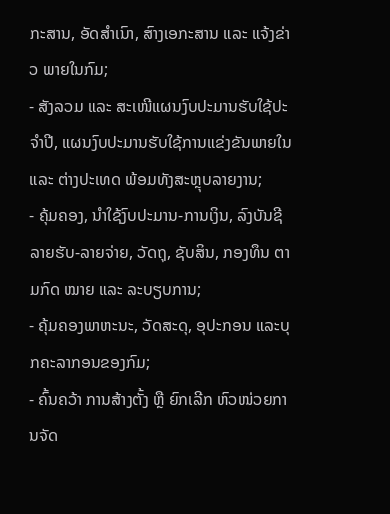ກະສານ, ອັດສຳເນົາ, ສົາງເອກະສານ ແລະ ແຈ້ງຂ່າວ ພາຍໃນກົມ;
- ສັງລວມ ແລະ ສະເໜີແຜນງົບປະມານຮັບໃຊ້ປະຈຳປີ, ແຜນງົບປະມານຮັບໃຊ້ການແຂ່ງຂັນພາຍໃນ ແລະ ຕ່າງປະເທດ ພ້ອມທັງສະຫຼຸບລາຍງານ;
- ຄຸ້ມຄອງ, ນຳໃຊ້ງົບປະມານ-ການເງິນ, ລົງບັນຊີລາຍຮັບ-ລາຍຈ່າຍ, ວັດຖຸ, ຊັບສິນ, ກອງທຶນ ຕາມກົດ ໝາຍ ແລະ ລະບຽບການ;
- ຄຸ້ມຄອງພາຫະນະ, ວັດສະດຸ, ອຸປະກອນ ແລະບຸກຄະລາກອນຂອງກົມ;
- ຄົ້ນຄວ້າ ການສ້າງຕັ້ງ ຫຼື ຍົກເລີກ ຫົວໜ່ວຍການຈັດ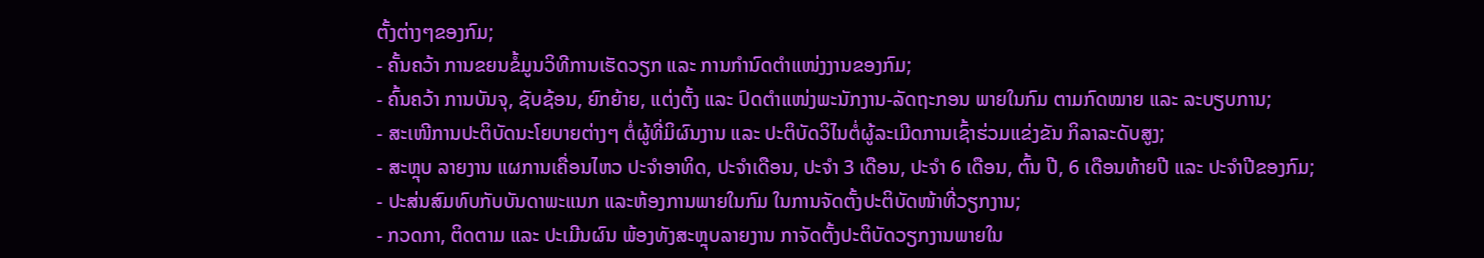ຕັ້ງຕ່າງໆຂອງກົມ;
- ຄັ້ນຄວ້າ ການຂຍນຂໍ້ມູນວິທີການເຮັດວຽກ ແລະ ການກຳນົດຕຳແໜ່ງງານຂອງກົມ;
- ຄົ້ນຄວ້າ ການບັນຈຸ, ຊັບຊ້ອນ, ຍົກຍ້າຍ, ແຕ່ງຕັ້ງ ແລະ ປົດຕຳແໜ່ງພະນັກງານ-ລັດຖະກອນ ພາຍໃນກົມ ຕາມກົດໝາຍ ແລະ ລະບຽບການ;
- ສະເໜີການປະຕິບັດນະໂຍບາຍຕ່າງໆ ຕໍ່ຜູ້ທີ່ມິຜົນງານ ແລະ ປະຕິບັດວິໄນຕໍ່ຜູ້ລະເມີດການເຊົ້າຮ່ວມແຂ່ງຂັນ ກິລາລະດັບສູງ;
- ສະຫຼຸບ ລາຍງານ ແຜການເຄື່ອນໄຫວ ປະຈຳອາທິດ, ປະຈຳເດືອນ, ປະຈຳ 3 ເດືອນ, ປະຈຳ 6 ເດືອນ, ຕົ້ນ ປີ, 6 ເດືອນທ້າຍປີ ແລະ ປະຈຳປີຂອງກົມ;
- ປະສ່ນສົມທົບກັບບັນດາພະແນກ ແລະຫ້ອງການພາຍໃນກົມ ໃນການຈັດຕັ້ງປະຕິບັດໜ້າທີ່ວຽກງານ;
- ກວດກາ, ຕິດຕາມ ແລະ ປະເມີນຜົນ ພ້ອງທັງສະຫຼຸບລາຍງານ ກາຈັດຕັ້ງປະຕິບັດວຽກງານພາຍໃນ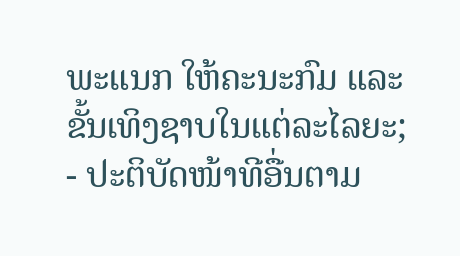ພະແນກ ໃຫ້ຄະນະກົມ ແລະ ຂັ້ນເທິງຊາບໃນແຕ່ລະໄລຍະ;
- ປະຕິບັດໜ້າທີອື່ນຕາມ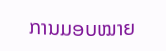ການມອບໝາຍ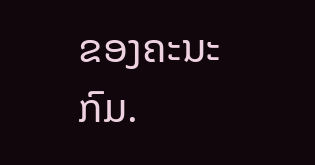ຂອງຄະນະກົມ.